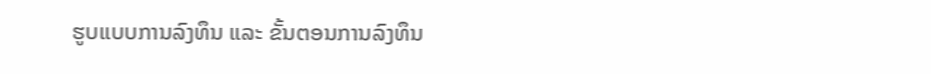ຮູບແບບການລົງທຶນ ແລະ ຂັ້ນຕອນການລົງທຶນ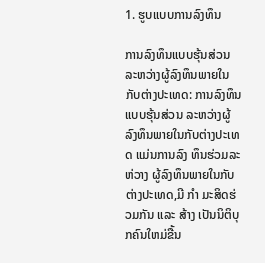1. ຮູບແບບການລົງທຶນ

ການລົງທຶນແບບຮຸ້ນສ່ວນ ລະຫວ່າງຜູ້ລົງທຶນພາຍໃນກັບຕ່າງປະເທດ: ການລົງທຶນແບບຮຸ້ນສ່ວນ ລະຫວ່າງຜູ້ລົງທຶນພາຍໃນກັບຕ່າງປະເທດ ແມ່ນການລົງ ທຶນຮ່ວມລະຫ່ວາງ ຜູ້ລົງທຶນພາຍໃນກັບຕ່າງປະເທດ,ມີ ກຳ ມະສິດຮ່ວມກັນ ແລະ ສ້າງ ເປັນນິຕິບຸກຄົນໃຫມ່ຂື້ນ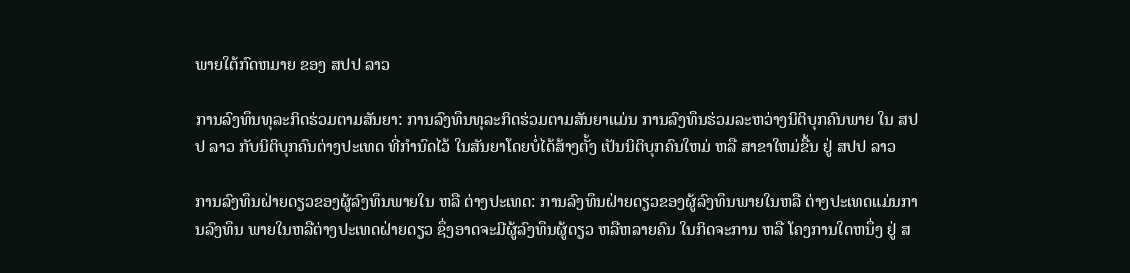ພາຍໃຕ້ກົດຫມາຍ ຂອງ ສປປ ລາວ

ການລົງທຶນທຸລະກິດຮ່ວມຕາມສັນຍາ: ການລົງທຶນທຸລະກິດຮ່ວມຕາມສັນຍາແມ່ນ ການລົງທຶນຮ່ວມລະຫວ່າງນິຕິບຸກຄົນພາຍ ໃນ ສປປ ລາວ ກັບນິຕິບຸກຄົນຕ່າງປະເທດ ທີ່ກຳນົດໄວ້ ໃນສັນຍາໂດຍບໍ່ໄດ້ສ້າງຕັ້ງ ເປັນນິຕິບຸກຄົນໃຫມ່ ຫລື ສາຂາໃຫມ່ຂື້ນ ຢູ່ ສປປ ລາວ

ການລົງທຶນຝ່າຍດຽວຂອງຜູ້ລົງທຶນພາຍໃນ ຫລື ຕ່າງປະເທດ: ການລົງທຶນຝ່າຍດຽວຂອງຜູ້ລົງທຶນພາຍໃນຫລື ຕ່າງປະເທດແມ່ນການລົງທຶນ ພາຍໃນຫລືຕ່າງປະເທດຝ່າຍດຽວ ຊຶ່ງອາດຈະມີຜູ້ລົງທຶນຜູ້ດຽວ ຫລືຫລາຍຄົນ ໃນກິດຈະການ ຫລື ໂຄງການໃດຫນຶ່ງ ຢູ່ ສ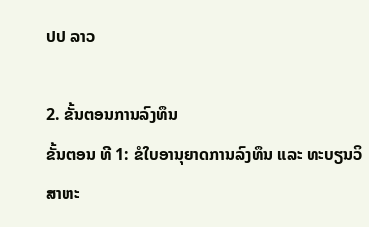ປປ ລາວ

2. ຂັ້ນຕອນການລົງທຶນ
ຂັ້ນຕອນ ທີ 1: ຂໍໃບອານຸຍາດການລົງທຶນ ແລະ ທະບຽນວິສາຫະ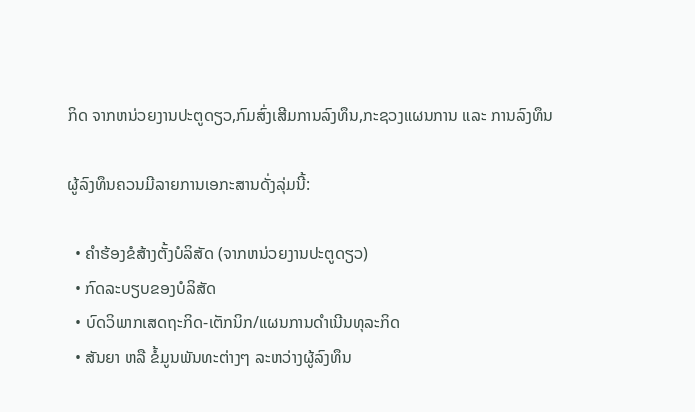ກິດ ຈາກຫນ່ວຍງານປະຕູດຽວ,ກົມສົ່ງເສີມການລົງທຶນ,ກະຊວງແຜນການ ແລະ ການລົງທຶນ

ຜູ້ລົງທຶນຄວນມີລາຍການເອກະສານດັ່ງລຸ່ມນີ້:

  • ຄຳຮ້ອງຂໍສ້າງຕັ້ງບໍລິສັດ (ຈາກຫນ່ວຍງານປະຕູດຽວ)
  • ກົດລະບຽບຂອງບໍລິສັດ
  • ບົດວິພາກເສດຖະກິດ-ເຕັກນິກ/ແຜນການດຳເນີນທຸລະກິດ
  • ສັນຍາ ຫລື ຂໍ້ມູນພັນທະຕ່າງໆ ລະຫວ່າງຜູ້ລົງທຶນ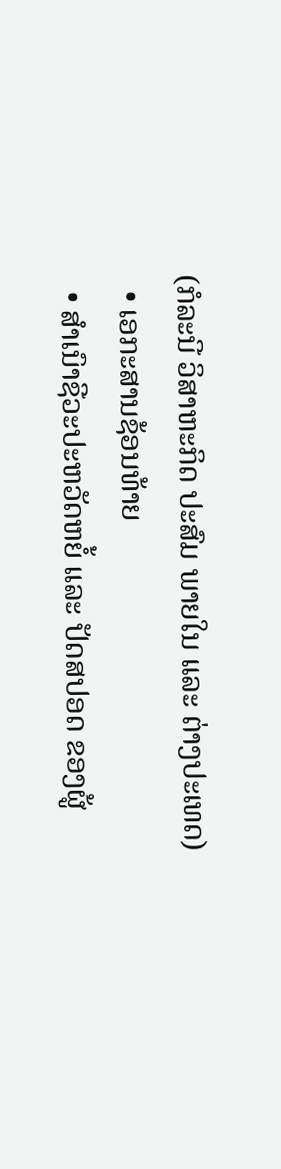(ກໍລະນີ ວິສາຫະກິດ ປະສົມ ພາຍໃນ ແລະ ຕ່າງປະເທດ)
  • ເອກະສານຊ້ອນທ້າຍ
  • ສຳເນົາຊີວະປະຫວັດຫຍໍ້ ແລະ ປັດສປອດ ຂອງຜູ້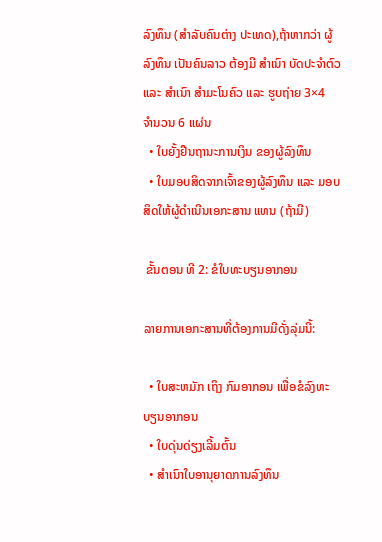ລົງທຶນ (ສຳລັບຄົນຕ່າງ ປະເທດ),ຖ້າຫາກວ່າ ຜູ້ລົງທຶນ ເປັນຄົນລາວ ຕ້ອງມີ ສຳເນົາ ບັດປະຈຳຕົວ ແລະ ສຳເນົາ ສຳມະໂນຄົວ ແລະ ຮູບຖ່າຍ 3×4  ຈຳນວນ 6 ແຜ່ນ
  • ໃບຍັ້ງຢືນຖານະການເງິນ ຂອງຜູ້ລົງທຶນ
  • ໃບມອບສິດຈາກເຈົ້າຂອງຜູ້ລົງທຶນ ແລະ ມອບສິດໃຫ້ຜູ້ດຳເນີນເອກະສານ ແທນ (ຖ້າມີ)

 ຂັ້ນຕອນ ທີ 2: ຂໍໃບທະບຽນອາກອນ

ລາຍການເອກະສານທີ່ຕ້ອງການມີດັ່ງລຸ່ມນີ້:

  • ໃບສະຫມັກ ເຖິງ ກົມອາກອນ ເພື່ອຂໍລົງທະບຽນອາກອນ
  • ໃບດຸ່ນດ່ຽງເລີ້ມຕົ້ນ
  • ສຳເນົາໃບອານຸຍາດການລົງທຶນ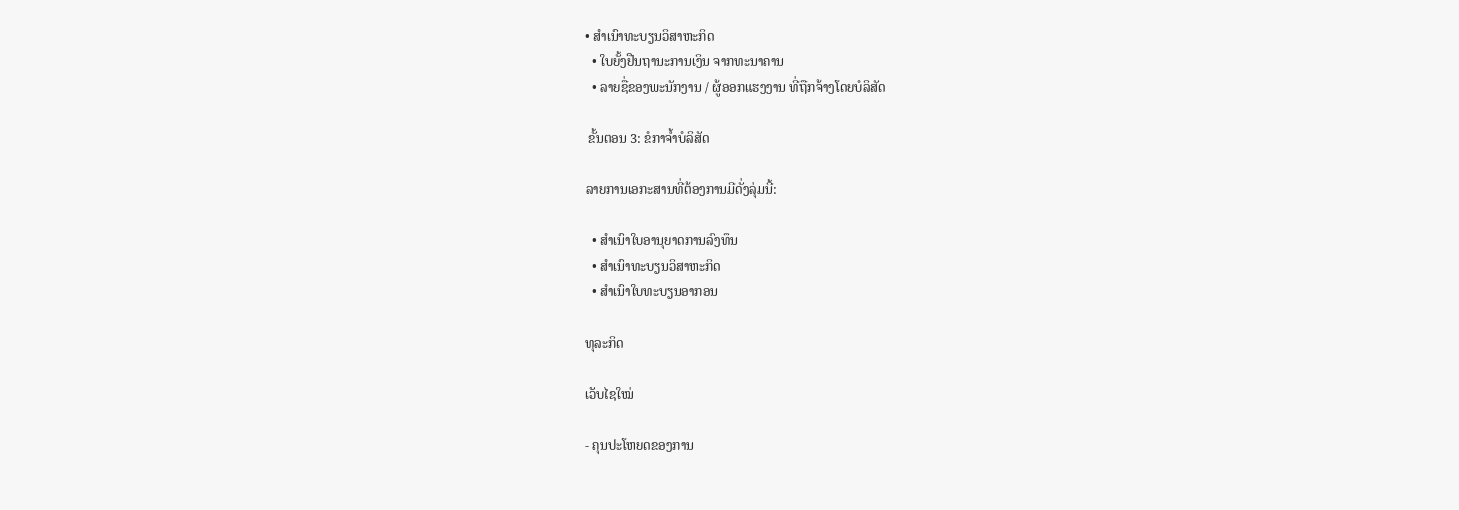• ສຳເນົາທະບຽນວິສາຫະກິດ
  • ໃບຍັ້ງຢືນຖານະການເງິນ ຈາກທະນາຄານ
  • ລາຍຊື່ຂອງພະນັກງານ / ຜູ້ອອກແຮງງານ ທີ່ຖືກຈ້າງໂດຍບໍລິສັດ

 ຂັ້ນຕອນ 3: ຂໍກາຈ້ຳບໍລິສັດ

ລາຍການເອກະສານທີ່ຕ້ອງການມີດັ່ງລຸ່ມນີ້:

  • ສຳເນົາໃບອານຸຍາດການລົງທຶນ
  • ສຳເນົາທະບຽນວິສາຫະກິດ
  • ສຳເນົາໃບທະບຽນອາກອນ

ທຸລະກິດ

ເວັບໄຊໃໝ່

- ຄຸນປະໂຫຍດຂອງການ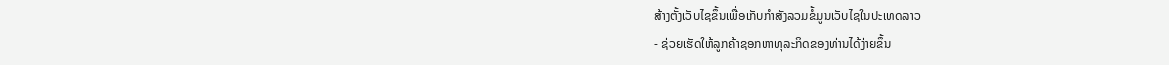ສ້າງຕັ້ງເວັບໄຊຂຶ້ນເພື່ອເກັບກໍາສັງລວມຂໍ້ມູນເວັບໄຊໃນປະເທດລາວ
- ຊ່ວຍເຮັດໃຫ້ລູກຄ້າຊອກຫາທຸລະກິດຂອງທ່ານໄດ້ງ່າຍຂຶ້ນ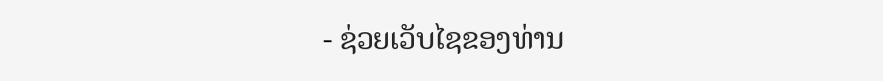- ຊ່ວຍເວັບໄຊຂອງທ່ານ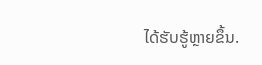ໄດ້ຮັບຮູ້ຫຼາຍຂຶ້ນ.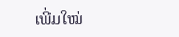ເພີ່ມໃໝ່